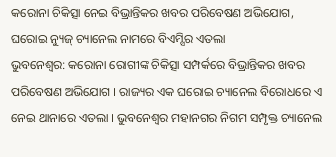କରୋନା ଚିକିତ୍ସା ନେଇ ବିଭ୍ରାନ୍ତିକର ଖବର ପରିବେଷଣ ଅଭିଯୋଗ, ଘରୋଇ ନ୍ୟୁଜ୍ ଚ୍ୟାନେଲ ନାମରେ ବିଏମ୍ସିର ଏତଲା
ଭୁବନେଶ୍ୱର: କରୋନା ରୋଗୀଙ୍କ ଚିକିତ୍ସା ସମ୍ପର୍କରେ ବିଭ୍ରାନ୍ତିକର ଖବର ପରିବେଷଣ ଅଭିଯୋଗ । ରାଜ୍ୟର ଏକ ଘରୋଇ ଚ୍ୟାନେଲ ବିରୋଧରେ ଏ ନେଇ ଥାନାରେ ଏତଲା । ଭୁବନେଶ୍ୱର ମହାନଗର ନିଗମ ସମ୍ପୃକ୍ତ ଚ୍ୟାନେଲ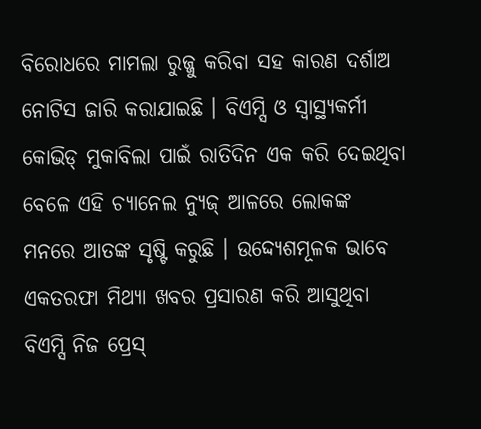ବିରୋଧରେ ମାମଲା ରୁଜ୍ଜୁ କରିବା ସହ କାରଣ ଦର୍ଶାଅ ନୋଟିସ ଜାରି କରାଯାଇଛି । ବିଏମ୍ସି ଓ ସ୍ୱାସ୍ଥ୍ୟକର୍ମୀ କୋଭିଡ୍ ମୁକାବିଲା ପାଇଁ ରାତିଦିନ ଏକ କରି ଦେଇଥିବା ବେଳେ ଏହି ଚ୍ୟାନେଲ ନ୍ୟୁଜ୍ ଆଳରେ ଲୋକଙ୍କ ମନରେ ଆତଙ୍କ ସୃଷ୍ଟି କରୁଛି । ଉଦ୍ଦ୍ୟେଶମୂଳକ ଭାବେ ଏକତରଫା ମିଥ୍ୟା ଖବର ପ୍ରସାରଣ କରି ଆସୁଥିବା ବିଏମ୍ସି ନିଜ ପ୍ରେସ୍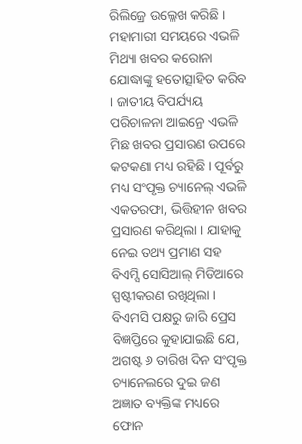ରିଲିଜ୍ରେ ଉଲ୍ଳେଖ କରିଛି ।
ମହାମାରୀ ସମୟରେ ଏଭଳି ମିଥ୍ୟା ଖବର କରୋନା ଯୋଦ୍ଧାଙ୍କୁ ହତୋତ୍ସାହିତ କରିବ । ଜାତୀୟ ବିପର୍ଯ୍ୟୟ ପରିଚାଳନା ଆଇନ୍ରେ ଏଭଳି ମିଛ ଖବର ପ୍ରସାରଣ ଉପରେ କଟକଣା ମଧ୍ୟ ରହିଛି । ପୂର୍ବରୁ ମଧ୍ୟ ସଂପୃକ୍ତ ଚ୍ୟାନେଲ୍ ଏଭଳି ଏକତରଫା, ଭିତ୍ତିହୀନ ଖବର ପ୍ରସାରଣ କରିଥିଲା । ଯାହାକୁ ନେଇ ତଥ୍ୟ ପ୍ରମାଣ ସହ ବିଏମ୍ସି ସୋସିଆଲ୍ ମିଡିଆରେ ସ୍ପଷ୍ଟୀକରଣ ରଖିଥିଲା ।
ବିଏମସି ପକ୍ଷରୁ ଜାରି ପ୍ରେସ ବିଜ୍ଞପ୍ତିରେ କୁହାଯାଇଛି ଯେ, ଅଗଷ୍ଟ ୬ ତାରିଖ ଦିନ ସଂପୃକ୍ତ ଚ୍ୟାନେଲରେ ଦୁଇ ଜଣ ଅଜ୍ଞାତ ବ୍ୟକ୍ତିଙ୍କ ମଧ୍ୟରେ ଫୋନ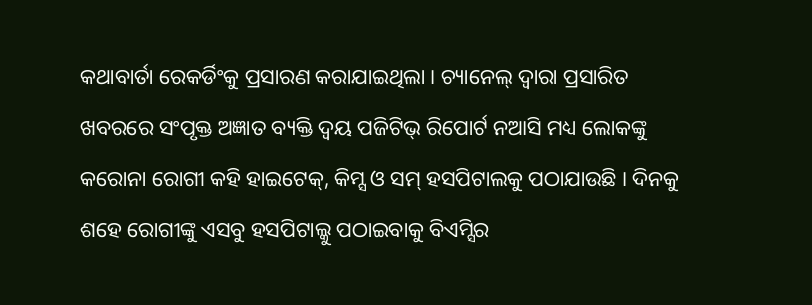କଥାବାର୍ତା ରେକର୍ଡିଂକୁ ପ୍ରସାରଣ କରାଯାଇଥିଲା । ଚ୍ୟାନେଲ୍ ଦ୍ୱାରା ପ୍ରସାରିତ ଖବରରେ ସଂପୃକ୍ତ ଅଜ୍ଞାତ ବ୍ୟକ୍ତି ଦ୍ୱୟ ପଜିଟିଭ୍ ରିପୋର୍ଟ ନଆସି ମଧ୍ୟ ଲୋକଙ୍କୁ କରୋନା ରୋଗୀ କହି ହାଇଟେକ୍, କିମ୍ସ ଓ ସମ୍ ହସପିଟାଲକୁ ପଠାଯାଉଛି । ଦିନକୁ ଶହେ ରୋଗୀଙ୍କୁ ଏସବୁ ହସପିଟାଲ୍କୁ ପଠାଇବାକୁ ବିଏମ୍ସିର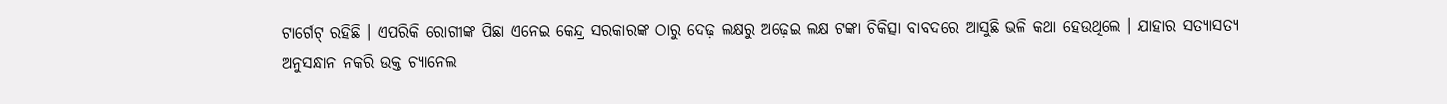ଟାର୍ଗେଟ୍ ରହିଛି । ଏପରିକି ରୋଗୀଙ୍କ ପିଛା ଏନେଇ କେନ୍ଦ୍ର ସରକାରଙ୍କ ଠାରୁ ଦେଢ଼ ଲକ୍ଷରୁ ଅଢ଼େଇ ଲକ୍ଷ ଟଙ୍କା ଚିକିତ୍ସା ବାବଦରେ ଆସୁଛି ଭଳି କଥା ହେଉଥିଲେ । ଯାହାର ସତ୍ୟାସତ୍ୟ ଅନୁସନ୍ଧାନ ନକରି ଉକ୍ତ ଚ୍ୟାନେଲ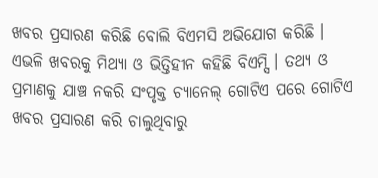ଖବର ପ୍ରସାରଣ କରିଛି ବୋଲି ବିଏମସି ଅଭିଯୋଗ କରିଛି । ଏଭଳି ଖବରକୁ ମିଥ୍ୟା ଓ ଭିତ୍ତିହୀନ କହିଛି ବିଏମ୍ସି । ତଥ୍ୟ ଓ ପ୍ରମାଣକୁ ଯାଞ୍ଚ ନକରି ସଂପୃକ୍ତ ଚ୍ୟାନେଲ୍ ଗୋଟିଏ ପରେ ଗୋଟିଏ ଖବର ପ୍ରସାରଣ କରି ଚାଲୁଥିବାରୁ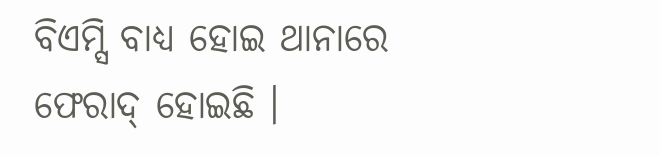ବିଏମ୍ସି ବାଧ୍ୟ ହୋଇ ଥାନାରେ ଫେରାଦ୍ ହୋଇଛି ।